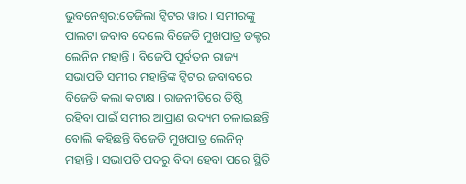ଭୁବନେଶ୍ବର:ତେଜିଲା ଟ୍ବିଟର ୱାର । ସମୀରଙ୍କୁ ପାଲଟା ଜବାବ ଦେଲେ ବିଜେଡି ମୁଖପାତ୍ର ଡକ୍ଟର ଲେନିନ ମହାନ୍ତି । ବିଜେପି ପୂର୍ବତନ ରାଜ୍ୟ ସଭାପତି ସମୀର ମହାନ୍ତିଙ୍କ ଟ୍ବିଟର ଜବାବରେ ବିଜେଡି କଲା କଟାକ୍ଷ । ରାଜନୀତିରେ ତିଷ୍ଠି ରହିବା ପାଇଁ ସମୀର ଆପ୍ରାଣ ଉଦ୍ୟମ ଚଳାଇଛନ୍ତି ବୋଲି କହିଛନ୍ତି ବିଜେଡି ମୁଖପାତ୍ର ଲେନିନ୍ ମହାନ୍ତି । ସଭାପତି ପଦରୁ ବିଦା ହେବା ପରେ ସ୍ଥିତି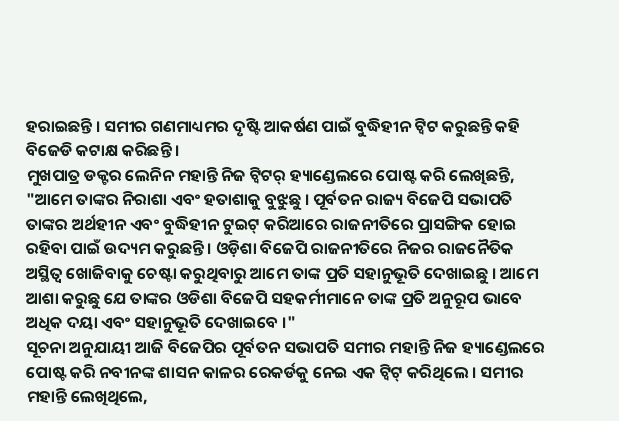ହରାଇଛନ୍ତି । ସମୀର ଗଣମାଧ୍ୟମର ଦୃଷ୍ଟି ଆକର୍ଷଣ ପାଇଁ ବୁଦ୍ଧିହୀନ ଟ୍ବିଟ କରୁଛନ୍ତି କହି ବିଜେଡି କଟାକ୍ଷ କରିଛନ୍ତି ।
ମୁଖପାତ୍ର ଡକ୍ଟର ଲେନିନ ମହାନ୍ତି ନିଜ ଟ୍ବିଟର୍ ହ୍ୟାଣ୍ଡେଲରେ ପୋଷ୍ଟ କରି ଲେଖିଛନ୍ତି, "ଆମେ ତାଙ୍କର ନିରାଶା ଏବଂ ହତାଶାକୁ ବୁଝୁଛୁ । ପୂର୍ବତନ ରାଜ୍ୟ ବିଜେପି ସଭାପତି ତାଙ୍କର ଅର୍ଥହୀନ ଏବଂ ବୁଦ୍ଧିହୀନ ଟୁଇଟ୍ କରିଆରେ ରାଜନୀତିରେ ପ୍ରାସଙ୍ଗିକ ହୋଇ ରହିବା ପାଇଁ ଉଦ୍ୟମ କରୁଛନ୍ତି । ଓଡ଼ିଶା ବିଜେପି ରାଜନୀତିରେ ନିଜର ରାଜନୈତିକ ଅସ୍ଥିତ୍ବ ଖୋଜିବାକୁ ଚେଷ୍ଟା କରୁଥିବାରୁ ଆମେ ତାଙ୍କ ପ୍ରତି ସହାନୁଭୂତି ଦେଖାଇଛୁ । ଆମେ ଆଶା କରୁଛୁ ଯେ ତାଙ୍କର ଓଡିଶା ବିଜେପି ସହକର୍ମୀମାନେ ତାଙ୍କ ପ୍ରତି ଅନୁରୂପ ଭାବେ ଅଧିକ ଦୟା ଏବଂ ସହାନୁଭୂତି ଦେଖାଇବେ ।"
ସୂଚନା ଅନୁଯାୟୀ ଆଜି ବିଜେପିର ପୂର୍ବତନ ସଭାପତି ସମୀର ମହାନ୍ତି ନିଜ ହ୍ୟାଣ୍ଡେଲରେ ପୋଷ୍ଟ କରି ନବୀନଙ୍କ ଶାସନ କାଳର ରେକର୍ଡକୁ ନେଇ ଏକ ଟ୍ବିଟ୍ କରିଥିଲେ । ସମୀର ମହାନ୍ତି ଲେଖିଥିଲେ,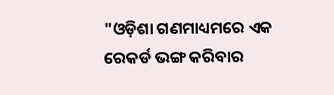"ଓଡ଼ିଶା ଗଣମାଧ୍ୟମରେ ଏକ ରେକର୍ଡ ଭଙ୍ଗ କରିବାର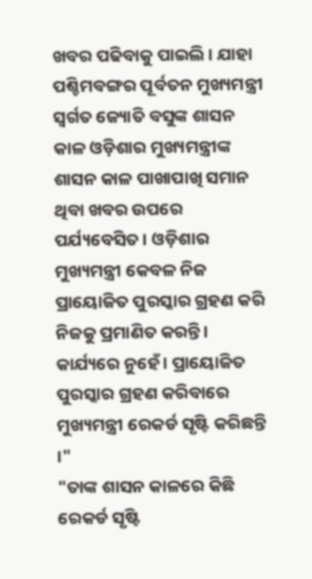ଖବର ପଢିବାକୁ ପାଇଲି । ଯାହା ପଶ୍ଚିମବଙ୍ଗର ପୂର୍ବତନ ମୁଖ୍ୟମନ୍ତ୍ରୀ ସ୍ୱର୍ଗତ ଜ୍ୟୋତି ବସୁଙ୍କ ଶାସନ କାଳ ଓଡ଼ିଶାର ମୁଖ୍ୟମନ୍ତ୍ରୀଙ୍କ ଶାସନ କାଳ ପାଖାପାଖି ସମାନ ଥିବା ଖବର ଉପରେ ପର୍ଯ୍ୟବେସିତ । ଓଡ଼ିଶାର ମୁଖ୍ୟମନ୍ତ୍ରୀ କେବଳ ନିଜ ପ୍ରାୟୋଜିତ ପୁରସ୍କାର ଗ୍ରହଣ କରି ନିଜକୁ ପ୍ରମାଣିତ କରନ୍ତି । କାର୍ଯ୍ୟରେ ନୁହେଁ । ପ୍ରାୟୋଜିତ ପୁରସ୍କାର ଗ୍ରହଣ କରିବାରେ ମୁଖ୍ୟମନ୍ତ୍ରୀ ରେକର୍ଡ ସୃଷ୍ଟି କରିଛନ୍ତି ।"
"ତାଙ୍କ ଶାସନ କାଳରେ କିଛି ରେକର୍ଡ ସୃଷ୍ଟି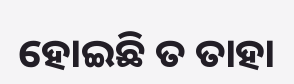ହୋଇଛି ତ ତାହା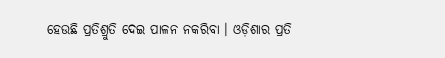ହେଉଛି ପ୍ରତିଶ୍ରୁତି ଦେଇ ପାଳନ ନକରିବା । ଓଡ଼ିଶାର ପ୍ରତି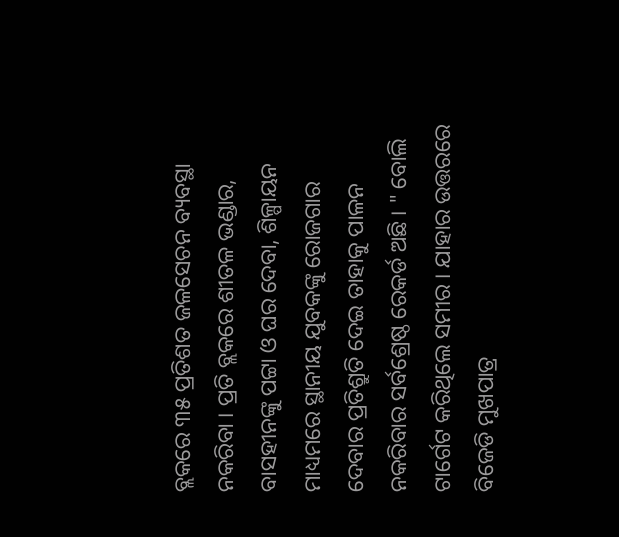ବ୍ଲକରେ ୩୫ ପ୍ରତିଶତ ଜଳସେଚନ ବ୍ୟବସ୍ଥା ନକରିବା । ପ୍ରତି ବ୍ଲକରେ ଶୀତଳ ଭଣ୍ଡାର, ବାସହୀନଙ୍କୁ ପଟ୍ଟା ଓ ଘର ଦେବା, ଶିଳ୍ପାୟନ ମାଧ୍ୟମରେ ସ୍ଥାନୀୟ ଯୁବକଙ୍କୁ ରୋଜଗାର ଦେବାର ପ୍ରତିଶ୍ରୁତି ଦେଇ ତାହାକୁ ପାଳନ ନକରିବାର ସର୍ବଶ୍ରେଷ୍ଠ ରେକର୍ଡ ଅଛି । " ବୋଲି ଟାର୍ଗେଟ କରିଥିଲେ ସମୀର । ଯାହାର ଉତ୍ତରରେ ବିଜେଡି ମୁଖପାତ୍ର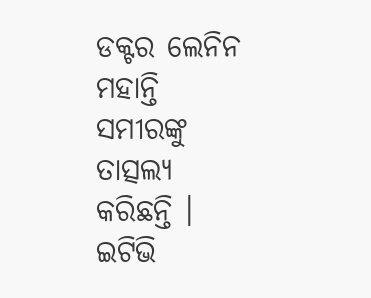ଡକ୍ଟର ଲେନିନ ମହାନ୍ତି ସମୀରଙ୍କୁ ତାତ୍ସଲ୍ୟ କରିଛନ୍ତି ।
ଇଟିଭି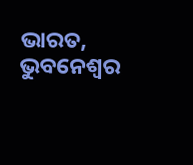ଭାରତ, ଭୁବନେଶ୍ବର